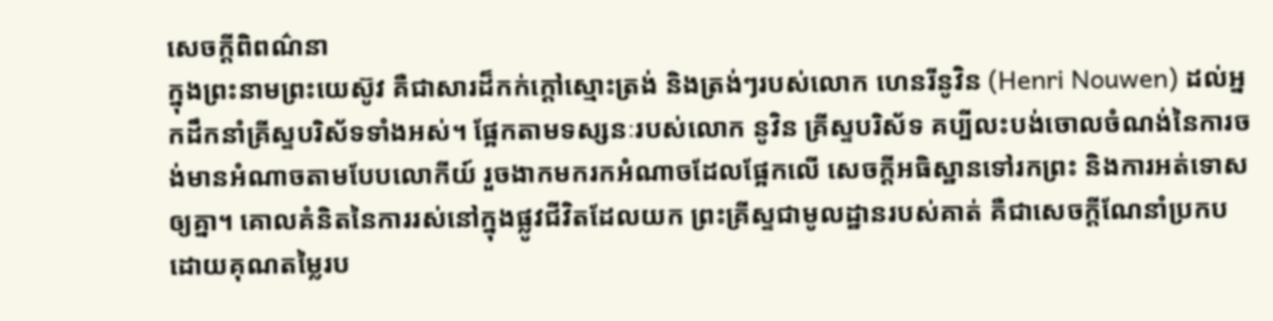សេចក្ដីពិពណ៌នា
ក្នុងព្រះនាមព្រះយេស៊ូវ គឺជាសារដ៏កក់ក្តៅស្មោះត្រង់ និងត្រង់ៗរបស់លោក ហេនរីនូវិន (Henri Nouwen) ដល់អ្នកដឹកនាំគ្រីស្ទបរិស័ទទាំងអស់។ ផ្អែកតាមទស្សនៈរបស់លោក នូវិន គ្រីស្ទបរិស័ទ គប្បីលះបង់ចោលចំណង់នៃការចង់មានអំណាចតាមបែបលោកីយ៍ រួចងាកមករកអំណាចដែលផ្អែកលើ សេចក្តីអធិស្ឋានទៅរកព្រះ និងការអត់ទោសឲ្យគ្នា។ គោលគំនិតនៃការរស់នៅក្នុងផ្លូវជីវិតដែលយក ព្រះគ្រីស្ទជាមូលដ្ឋានរបស់គាត់ គឺជាសេចក្តីណែនាំប្រកបដោយគុណតម្លៃរប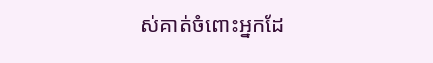ស់គាត់ចំពោះអ្នកដែ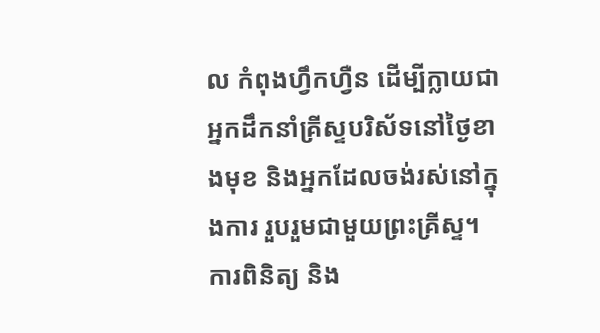ល កំពុងហ្វឹកហ្វឺន ដើម្បីក្លាយជាអ្នកដឹកនាំគ្រីស្ទបរិស័ទនៅថ្ងៃខាងមុខ និងអ្នកដែលចង់រស់នៅក្នុងការ រួបរួមជាមួយព្រះគ្រីស្ទ។
ការពិនិត្យ និង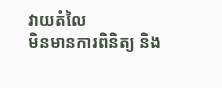វាយតំលៃ
មិនមានការពិនិត្យ និង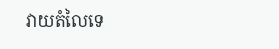វាយតំលៃទេ